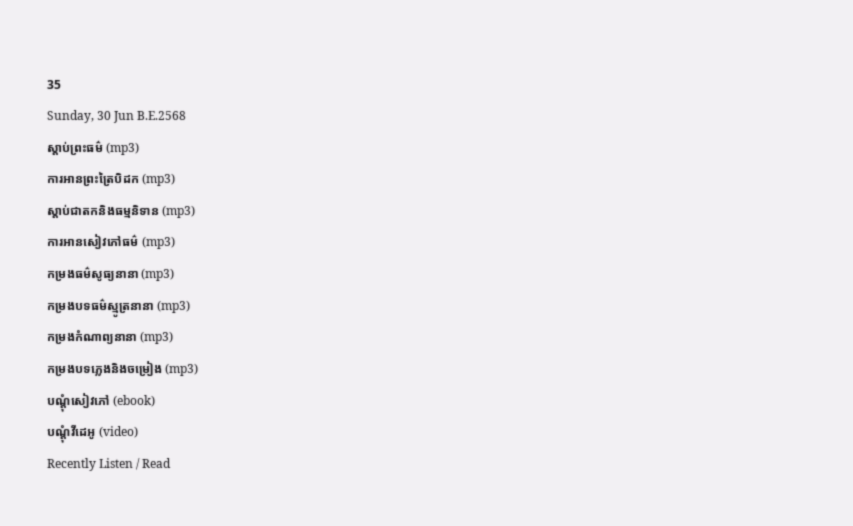35
Sunday, 30 Jun B.E.2568
ស្តាប់ព្រះធម៌ (mp3)
ការអានព្រះត្រៃបិដក (mp3)
ស្តាប់ជាតកនិងធម្មនិទាន (mp3)
ការអានសៀវភៅធម៌ (mp3)
កម្រងធម៌សូធ្យនានា (mp3)
កម្រងបទធម៌ស្មូត្រនានា (mp3)
កម្រងកំណាព្យនានា (mp3)
កម្រងបទភ្លេងនិងចម្រៀង (mp3)
បណ្តុំសៀវភៅ (ebook)
បណ្តុំវីដេអូ (video)
Recently Listen / Read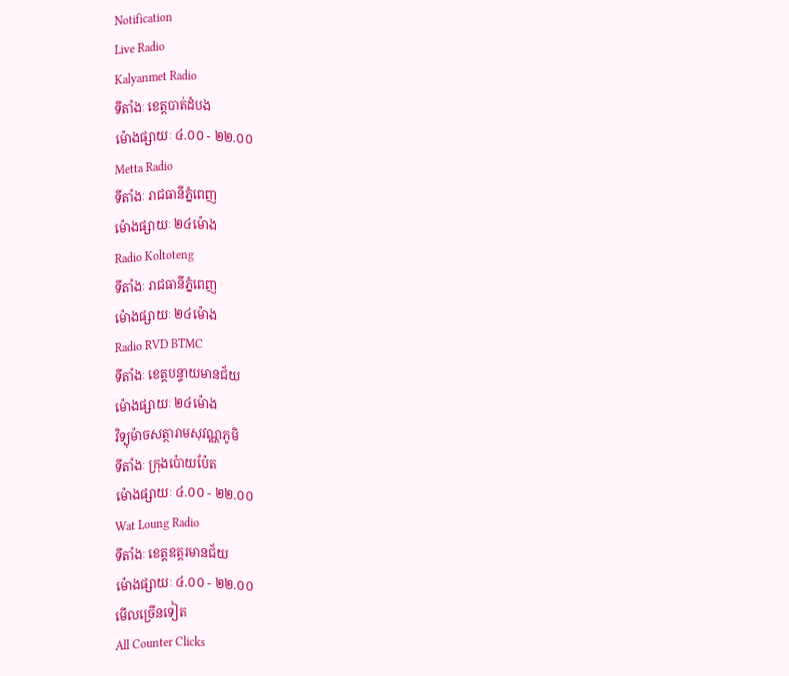Notification
Live Radio
Kalyanmet Radio
ទីតាំងៈ ខេត្តបាត់ដំបង
ម៉ោងផ្សាយៈ ៤.០០ - ២២.០០
Metta Radio
ទីតាំងៈ រាជធានីភ្នំពេញ
ម៉ោងផ្សាយៈ ២៤ម៉ោង
Radio Koltoteng
ទីតាំងៈ រាជធានីភ្នំពេញ
ម៉ោងផ្សាយៈ ២៤ម៉ោង
Radio RVD BTMC
ទីតាំងៈ ខេត្តបន្ទាយមានជ័យ
ម៉ោងផ្សាយៈ ២៤ម៉ោង
វិទ្យុម៉ាចសត្ថារាមសុវណ្ណភូមិ
ទីតាំងៈ ក្រុងប៉ោយប៉ែត
ម៉ោងផ្សាយៈ ៤.០០ - ២២.០០
Wat Loung Radio
ទីតាំងៈ ខេត្តឧត្តរមានជ័យ
ម៉ោងផ្សាយៈ ៤.០០ - ២២.០០
មើលច្រើនទៀត
All Counter Clicks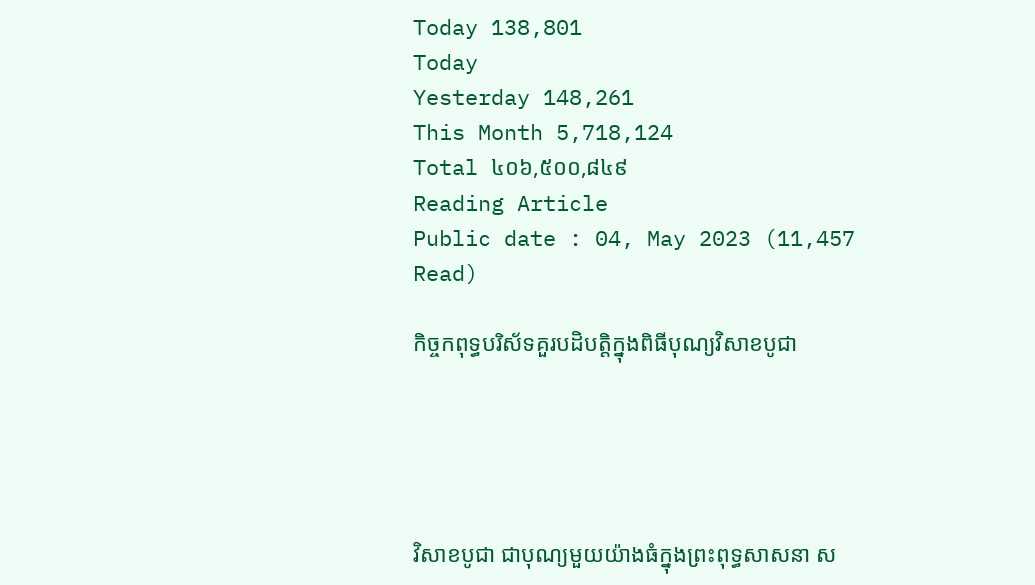Today 138,801
Today
Yesterday 148,261
This Month 5,718,124
Total ៤០៦,៥០០,៨៤៩
Reading Article
Public date : 04, May 2023 (11,457 Read)

កិច្ចកពុទ្ធបរិស័ទគួរបដិបត្តិក្នុងពិធីបុណ្យវិសាខបូជា





វិសាខបូជា ជាបុណ្យមួយយ៉ាងធំក្នុងព្រះពុទ្ធសាសនា ស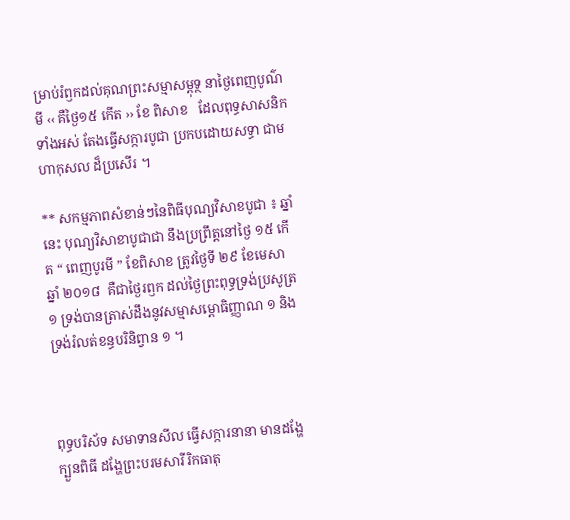ម្រាប់រំឭកដល់គុណព្រះសម្មាសម្ពុទ្ថ នាថ្ងៃពេញបូណ៌មី ‹‹ គឺថ្ងៃ១៥ កើត ›› ខែ ពិសាខ   ដែលពុទ្ធសាសនិកទាំងអស់ តែងធ្វើសក្ការបូជា ប្រកបដោយសទ្ធា ជាមហាកុសល ដ៏ប្រសើរ ។

** សកម្មភាពសំខាន់ៗនៃពិធីបុណ្យវិសាខបូជា ៖ ឆ្នាំនេះ បុណ្យវិសាខាបូជាជា នឹងប្រព្រឹត្តនៅថ្ងៃ ១៥ កើត “ ពេញបូរមី ” ខែពិសាខ ត្រូវថ្ងៃទី ២៩ ខែមេសា ឆ្នាំ ២០១៨  គឺជាថ្ងៃរឭក ដល់ថ្ងៃព្រះពុទ្ធទ្រង់ប្រសូត្រ ១ ទ្រង់បានត្រាស់ដឹងនូវសម្មាសម្ពោធិញ្ញាណ ១ និង ទ្រង់រំលត់ខន្ធបរិនិព្វាន ១ ។



ពុទ្ធបរិស័ទ សមាទានសីល ធ្វើសក្ការនានា មានដង្ហែក្បួនពិធី ដង្ហែព្រះបរមសារីរិកធាតុ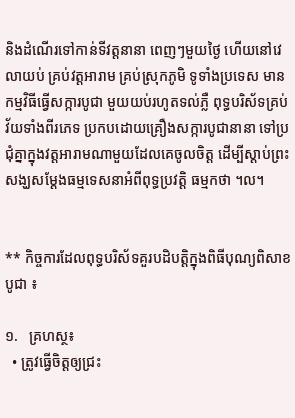និងដំណើរទៅកាន់ទីវត្តនានា ពេញៗមួយថ្ងៃ ហើយនៅវេលាយប់ គ្រប់វត្តអារាម គ្រប់ស្រុកភូមិ ទូទាំងប្រទេស មានកម្មវិធីធ្វើសក្ការបូជា មួយយប់រហូតទល់ភ្លឺ ពុទ្ធបរិស័ទគ្រប់វ័យទាំងពីរភេទ ប្រកបដោយគ្រឿងសក្ការបូជានានា ទៅប្រជុំគ្នាក្នុងវត្តអារាមណាមួយដែលគេចូលចិត្ត ដើម្បីស្តាប់ព្រះសង្ឃសម្តែងធម្មទេសនាអំពីពុទ្ធប្រវត្តិ ធម្មកថា ។ល។


** កិច្ចការដែលពុទ្ធបរិស័ទគួរបដិបត្តិក្នុងពិធីបុណ្យពិសាខបូជា ៖

១.   គ្រហស្ថ៖
  • ត្រូវធ្វើចិត្តឲ្យជ្រះ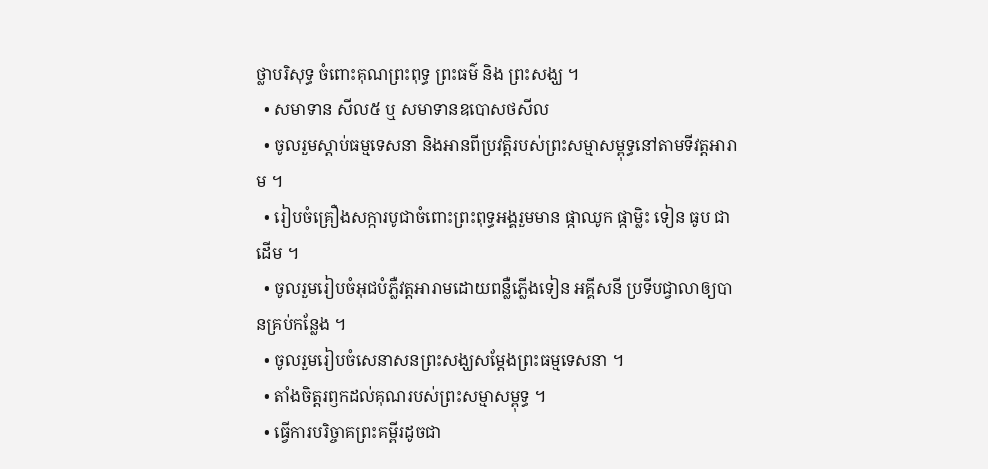ថ្លាបរិសុទ្ធ ចំពោះគុណព្រះពុទ្ធ ព្រះធម៌ និង ព្រះសង្ឃ ។
  • សមាទាន សីល៥ ឬ សមាទានឧបោសថសីល
  • ចូលរួមស្តាប់ធម្មទេសនា និងអានពីប្រវត្តិរបស់ព្រះសម្មាសម្ពុទ្ធនៅតាមទីវត្តអារាម ។
  • រៀបចំគ្រឿងសក្ការបូជាចំពោះព្រះពុទ្ធអង្គរួមមាន ផ្កាឈូក ផ្កាម្លិះ ទៀន ធូប ជាដើម ។
  • ចូលរួមរៀបចំអុជបំភ្លឺវត្តអារាមដោយពន្លឺភ្លើងទៀន អគ្គីសនី ប្រទីបជ្វាលាឲ្យបានគ្រប់កន្លែង ។
  • ចូលរួមរៀបចំសេនាសនព្រះសង្ឃសម្តែងព្រះធម្មទេសនា ។
  • តាំងចិត្តរឭកដល់គុណរបស់ព្រះសម្មាសម្ពុទ្ធ ។
  • ធ្វើការបរិច្ចាគព្រះគម្ពីរដូចជា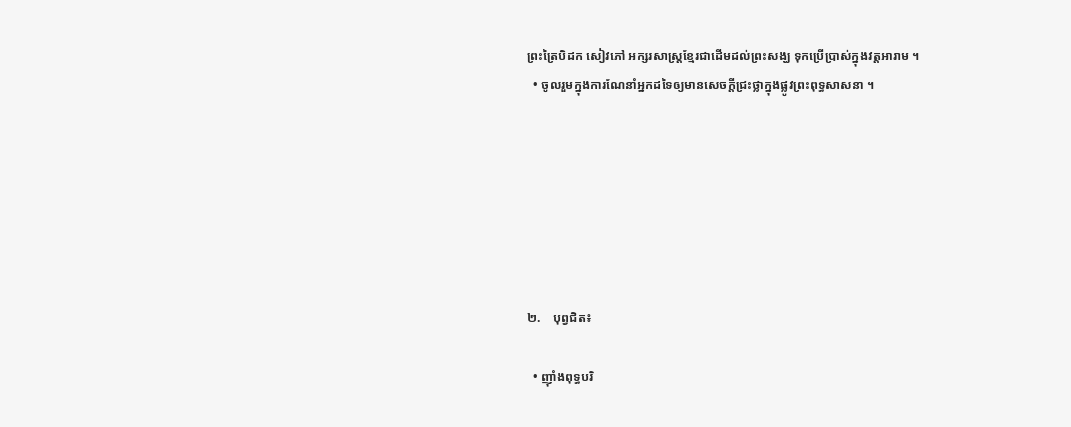ព្រះត្រៃបិដក សៀវភៅ អក្សរសាស្ត្រខ្មែរជាដើមដល់ព្រះសង្ឃ ទុកប្រើប្រាស់ក្នុងវត្តអារាម ។
  • ចូលរួមក្នុងការណែនាំអ្នកដទៃឲ្យមានសេចក្តីជ្រះថ្លាក្នុងផ្លូវព្រះពុទ្ធសាសនា ។







២.    បុព្វជិត៖

  • ញ៉ាំងពុទ្ធបរិ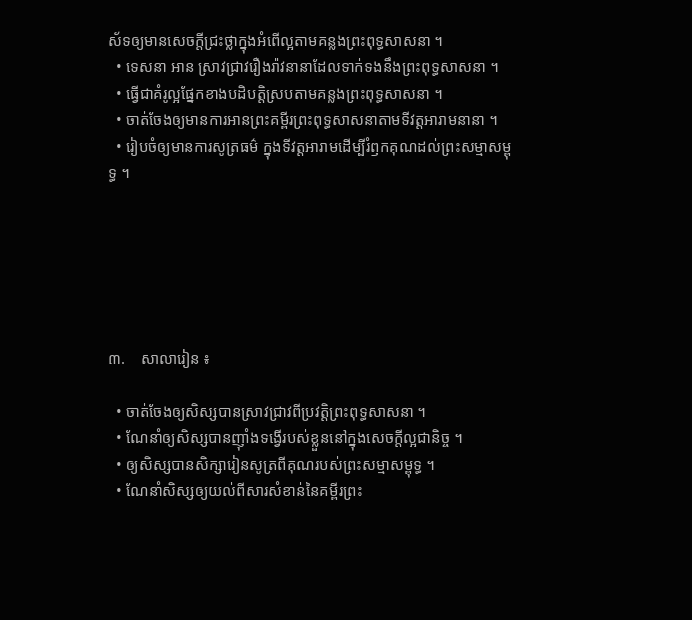ស័ទឲ្យមានសេចក្តីជ្រះថ្លាក្នុងអំពើល្អតាមគន្លងព្រះពុទ្ធសាសនា ។
  • ទេសនា អាន ស្រាវជ្រាវរឿងរ៉ាវនានាដែលទាក់ទងនឹងព្រះពុទ្ធសាសនា ។
  • ធ្វើជាគំរូល្អផ្នែកខាងបដិបត្តិស្របតាមគន្លងព្រះពុទ្ធសាសនា ។
  • ចាត់ចែងឲ្យមានការអានព្រះគម្ពីរព្រះពុទ្ធសាសនាតាមទីវត្តអារាមនានា ។
  • រៀបចំឲ្យមានការសូត្រធម៌ ក្នុងទីវត្តអារាមដើម្បីរំឭកគុណដល់ព្រះសម្មាសម្ពុទ្ធ ។






៣.    សាលារៀន ៖

  • ចាត់ចែងឲ្យសិស្សបានស្រាវជ្រាវពីប្រវត្តិព្រះពុទ្ធសាសនា ។
  • ណែនាំឲ្យសិស្សបានញ៉ាំងទង្វើរបស់ខ្លួននៅក្នុងសេចក្តីល្អជានិច្ច ។
  • ឲ្យសិស្សបានសិក្សារៀនសូត្រពីគុណរបស់ព្រះសម្មាសម្ពុទ្ធ ។
  • ណែនាំសិស្សឲ្យយល់ពីសារសំខាន់នៃគម្ពីរព្រះ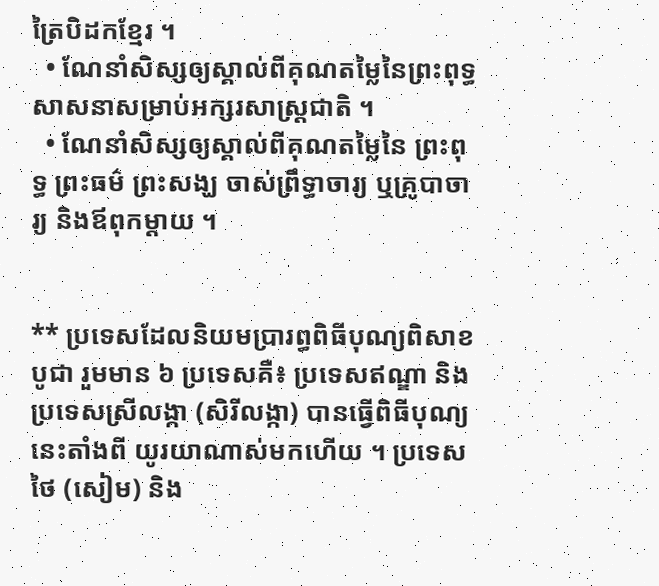ត្រៃបិដកខ្មែរ ។
  • ណែនាំសិស្សឲ្យស្គាល់ពីគុណតម្លៃនៃព្រះពុទ្ធសាសនាសម្រាប់អក្សរសាស្ត្រជាតិ ។
  • ណែនាំសិស្សឲ្យស្គាល់ពីគុណតម្លៃនៃ ព្រះពុទ្ធ ព្រះធម៌ ព្រះសង្ឃ ចាស់ព្រឹទ្ធាចារ្យ ឬគ្រូបាចារ្យ និងឪពុកម្តាយ ។


** ប្រទេសដែលនិយមប្រារព្ធពិធីបុណ្យពិសាខបូជា រួមមាន ៦ ប្រទេសគឺ៖ ប្រទេសឥណ្ឌា និងប្រទេសស្រីលង្កា (សិរីលង្កា) បានធ្វើពិធីបុណ្យនេះតាំងពី យូរយាណាស់មកហើយ ។ ប្រទេសថៃ (សៀម) និង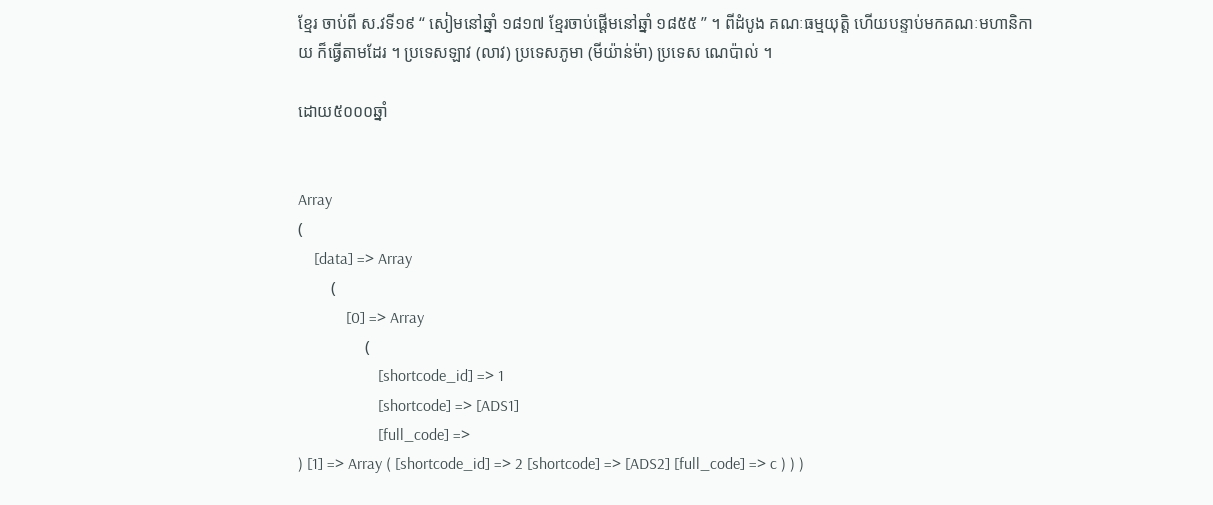ខ្មែរ ចាប់ពី ស.វទី១៩ “ សៀមនៅឆ្នាំ ១៨១៧ ខ្មែរចាប់ផ្តើមនៅឆ្នាំ ១៨៥៥ ” ។ ពីដំបូង គណៈធម្មយុត្តិ ហើយបន្ទាប់មកគណៈមហានិកាយ ក៏ធ្វើតាមដែរ ។ ប្រទេសឡាវ (លាវ) ប្រទេសភូមា (មីយ៉ាន់ម៉ា) ប្រទេស ណេប៉ាល់ ។

ដោយ៥០០០ឆ្នាំ


Array
(
    [data] => Array
        (
            [0] => Array
                (
                    [shortcode_id] => 1
                    [shortcode] => [ADS1]
                    [full_code] =>
) [1] => Array ( [shortcode_id] => 2 [shortcode] => [ADS2] [full_code] => c ) ) )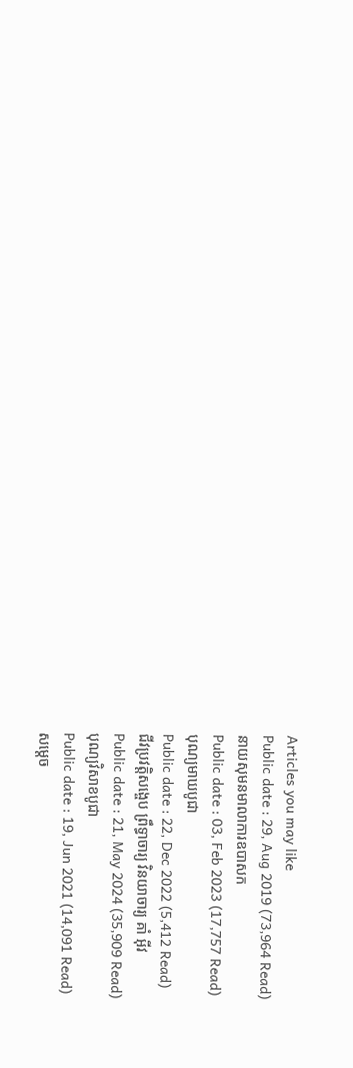Articles you may like
Public date : 29, Aug 2019 (73,964 Read)
នាយសុមនមាលាការឧបាសក
Public date : 03, Feb 2023 (17,757 Read)
បុណ្យមាឃបូជា
Public date : 22, Dec 2022 (5,412 Read)
ជីវប្រវត្តិសង្ចេប ព្រឹទ្ធាចារ្យ វិនយាចារ្យ គាំ អ៊ីវ
Public date : 21, May 2024 (35,909 Read)
បុណ្យវិសាខបូជា
Public date : 19, Jun 2021 (14,091 Read)
សម្ដេច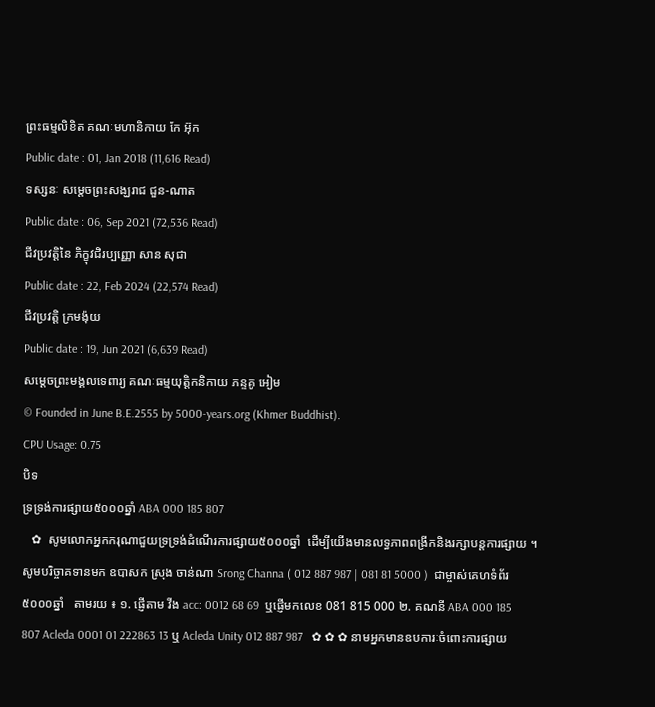ព្រះធម្មលិខិត គណៈមហានិកាយ កែ អ៊ុក
Public date : 01, Jan 2018 (11,616 Read)
ទស្សនៈ សម្ដេចព្រះសង្ឃរាជ ជួន-ណាត
Public date : 06, Sep 2021 (72,536 Read)
ជីវប្រវត្តិនៃ ភិក្ខុវជិរប្បញ្ញោ សាន សុជា
Public date : 22, Feb 2024 (22,574 Read)
ជីវប្រវត្តិ ក្រមង៉ុយ
Public date : 19, Jun 2021 (6,639 Read)
សម្ដេចព្រះមង្គលទេពារ្យ គណៈធម្មយុត្តិកនិកាយ ភន្ទគូ អៀម
© Founded in June B.E.2555 by 5000-years.org (Khmer Buddhist).
CPU Usage: 0.75
បិទ
ទ្រទ្រង់ការផ្សាយ៥០០០ឆ្នាំ ABA 000 185 807
   ✿  សូមលោកអ្នកករុណាជួយទ្រទ្រង់ដំណើរការផ្សាយ៥០០០ឆ្នាំ  ដើម្បីយើងមានលទ្ធភាពពង្រីកនិងរក្សាបន្តការផ្សាយ ។  សូមបរិច្ចាគទានមក ឧបាសក ស្រុង ចាន់ណា Srong Channa ( 012 887 987 | 081 81 5000 )  ជាម្ចាស់គេហទំព័រ៥០០០ឆ្នាំ   តាមរយ ៖ ១. ផ្ញើតាម វីង acc: 0012 68 69  ឬផ្ញើមកលេខ 081 815 000 ២. គណនី ABA 000 185 807 Acleda 0001 01 222863 13 ឬ Acleda Unity 012 887 987   ✿ ✿ ✿ នាមអ្នកមានឧបការៈចំពោះការផ្សាយ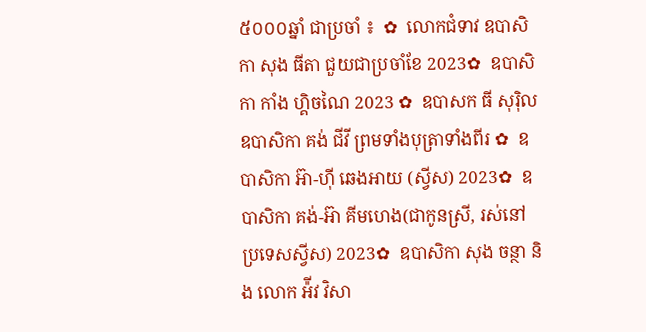៥០០០ឆ្នាំ ជាប្រចាំ ៖  ✿  លោកជំទាវ ឧបាសិកា សុង ធីតា ជួយជាប្រចាំខែ 2023✿  ឧបាសិកា កាំង ហ្គិចណៃ 2023 ✿  ឧបាសក ធី សុរ៉ិល ឧបាសិកា គង់ ជីវី ព្រមទាំងបុត្រាទាំងពីរ ✿  ឧបាសិកា អ៊ា-ហុី ឆេងអាយ (ស្វីស) 2023✿  ឧបាសិកា គង់-អ៊ា គីមហេង(ជាកូនស្រី, រស់នៅប្រទេសស្វីស) 2023✿  ឧបាសិកា សុង ចន្ថា និង លោក អ៉ីវ វិសា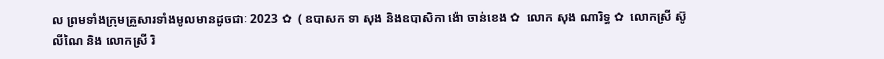ល ព្រមទាំងក្រុមគ្រួសារទាំងមូលមានដូចជាៈ 2023 ✿  ( ឧបាសក ទា សុង និងឧបាសិកា ង៉ោ ចាន់ខេង ✿  លោក សុង ណារិទ្ធ ✿  លោកស្រី ស៊ូ លីណៃ និង លោកស្រី រិ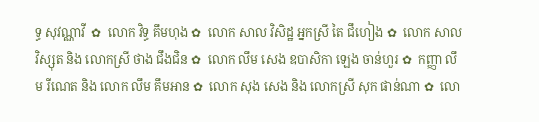ទ្ធ សុវណ្ណាវី  ✿  លោក វិទ្ធ គឹមហុង ✿  លោក សាល វិសិដ្ឋ អ្នកស្រី តៃ ជឹហៀង ✿  លោក សាល វិស្សុត និង លោកស្រី ថាង ជឹងជិន ✿  លោក លឹម សេង ឧបាសិកា ឡេង ចាន់ហួរ ✿  កញ្ញា លឹម រីណេត និង លោក លឹម គឹមអាន ✿  លោក សុង សេង និង លោកស្រី សុក ផាន់ណា ✿  លោ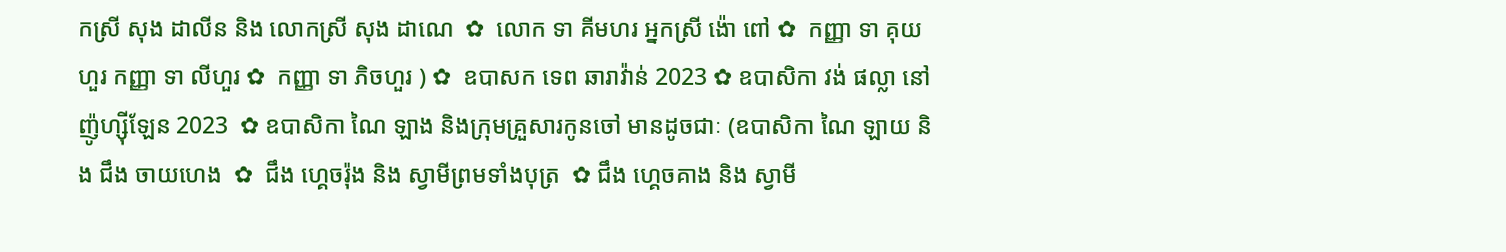កស្រី សុង ដាលីន និង លោកស្រី សុង ដាណេ  ✿  លោក ទា គីមហរ អ្នកស្រី ង៉ោ ពៅ ✿  កញ្ញា ទា គុយហួរ កញ្ញា ទា លីហួរ ✿  កញ្ញា ទា ភិចហួរ ) ✿  ឧបាសក ទេព ឆារាវ៉ាន់ 2023 ✿ ឧបាសិកា វង់ ផល្លា នៅញ៉ូហ្ស៊ីឡែន 2023  ✿ ឧបាសិកា ណៃ ឡាង និងក្រុមគ្រួសារកូនចៅ មានដូចជាៈ (ឧបាសិកា ណៃ ឡាយ និង ជឹង ចាយហេង  ✿  ជឹង ហ្គេចរ៉ុង និង ស្វាមីព្រមទាំងបុត្រ  ✿ ជឹង ហ្គេចគាង និង ស្វាមី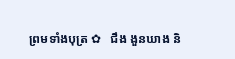ព្រមទាំងបុត្រ ✿   ជឹង ងួនឃាង និ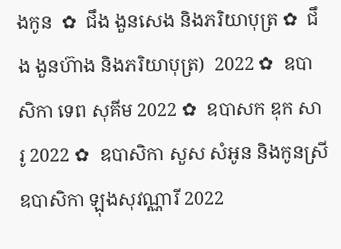ងកូន  ✿  ជឹង ងួនសេង និងភរិយាបុត្រ ✿  ជឹង ងួនហ៊ាង និងភរិយាបុត្រ)  2022 ✿  ឧបាសិកា ទេព សុគីម 2022 ✿  ឧបាសក ឌុក សារូ 2022 ✿  ឧបាសិកា សួស សំអូន និងកូនស្រី ឧបាសិកា ឡុងសុវណ្ណារី 2022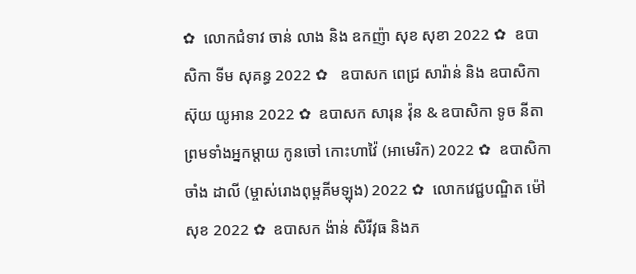✿  លោកជំទាវ ចាន់ លាង និង ឧកញ៉ា សុខ សុខា 2022 ✿  ឧបាសិកា ទីម សុគន្ធ 2022 ✿   ឧបាសក ពេជ្រ សារ៉ាន់ និង ឧបាសិកា ស៊ុយ យូអាន 2022 ✿  ឧបាសក សារុន វ៉ុន & ឧបាសិកា ទូច នីតា ព្រមទាំងអ្នកម្តាយ កូនចៅ កោះហាវ៉ៃ (អាមេរិក) 2022 ✿  ឧបាសិកា ចាំង ដាលី (ម្ចាស់រោងពុម្ពគីមឡុង) 2022 ✿  លោកវេជ្ជបណ្ឌិត ម៉ៅ សុខ 2022 ✿  ឧបាសក ង៉ាន់ សិរីវុធ និងភ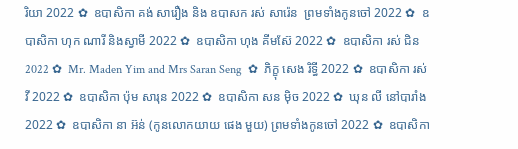រិយា 2022 ✿  ឧបាសិកា គង់ សារឿង និង ឧបាសក រស់ សារ៉េន  ព្រមទាំងកូនចៅ 2022 ✿  ឧបាសិកា ហុក ណារី និងស្វាមី 2022 ✿  ឧបាសិកា ហុង គីមស៊ែ 2022 ✿  ឧបាសិកា រស់ ជិន 2022 ✿  Mr. Maden Yim and Mrs Saran Seng  ✿  ភិក្ខុ សេង រិទ្ធី 2022 ✿  ឧបាសិកា រស់ វី 2022 ✿  ឧបាសិកា ប៉ុម សារុន 2022 ✿  ឧបាសិកា សន ម៉ិច 2022 ✿  ឃុន លី នៅបារាំង 2022 ✿  ឧបាសិកា នា អ៊ន់ (កូនលោកយាយ ផេង មួយ) ព្រមទាំងកូនចៅ 2022 ✿  ឧបាសិកា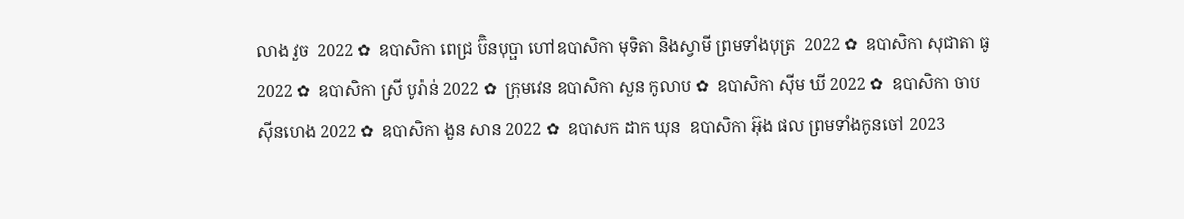លាង វួច  2022 ✿  ឧបាសិកា ពេជ្រ ប៊ិនបុប្ផា ហៅឧបាសិកា មុទិតា និងស្វាមី ព្រមទាំងបុត្រ  2022 ✿  ឧបាសិកា សុជាតា ធូ  2022 ✿  ឧបាសិកា ស្រី បូរ៉ាន់ 2022 ✿  ក្រុមវេន ឧបាសិកា សួន កូលាប ✿  ឧបាសិកា ស៊ីម ឃី 2022 ✿  ឧបាសិកា ចាប ស៊ីនហេង 2022 ✿  ឧបាសិកា ងួន សាន 2022 ✿  ឧបាសក ដាក ឃុន  ឧបាសិកា អ៊ុង ផល ព្រមទាំងកូនចៅ 2023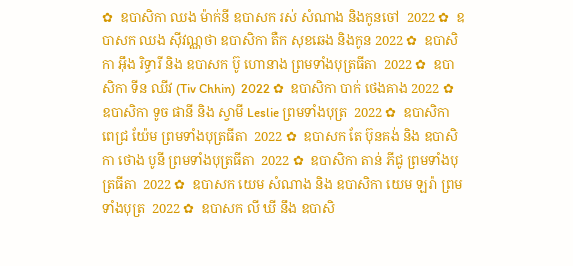✿  ឧបាសិកា ឈង ម៉ាក់នី ឧបាសក រស់ សំណាង និងកូនចៅ  2022 ✿  ឧបាសក ឈង សុីវណ្ណថា ឧបាសិកា តឺក សុខឆេង និងកូន 2022 ✿  ឧបាសិកា អុឹង រិទ្ធារី និង ឧបាសក ប៊ូ ហោនាង ព្រមទាំងបុត្រធីតា  2022 ✿  ឧបាសិកា ទីន ឈីវ (Tiv Chhin)  2022 ✿  ឧបាសិកា បាក់ ថេងគាង 2022 ✿  ឧបាសិកា ទូច ផានី និង ស្វាមី Leslie ព្រមទាំងបុត្រ  2022 ✿  ឧបាសិកា ពេជ្រ យ៉ែម ព្រមទាំងបុត្រធីតា  2022 ✿  ឧបាសក តែ ប៊ុនគង់ និង ឧបាសិកា ថោង បូនី ព្រមទាំងបុត្រធីតា  2022 ✿  ឧបាសិកា តាន់ ភីជូ ព្រមទាំងបុត្រធីតា  2022 ✿  ឧបាសក យេម សំណាង និង ឧបាសិកា យេម ឡរ៉ា ព្រមទាំងបុត្រ  2022 ✿  ឧបាសក លី ឃី នឹង ឧបាសិ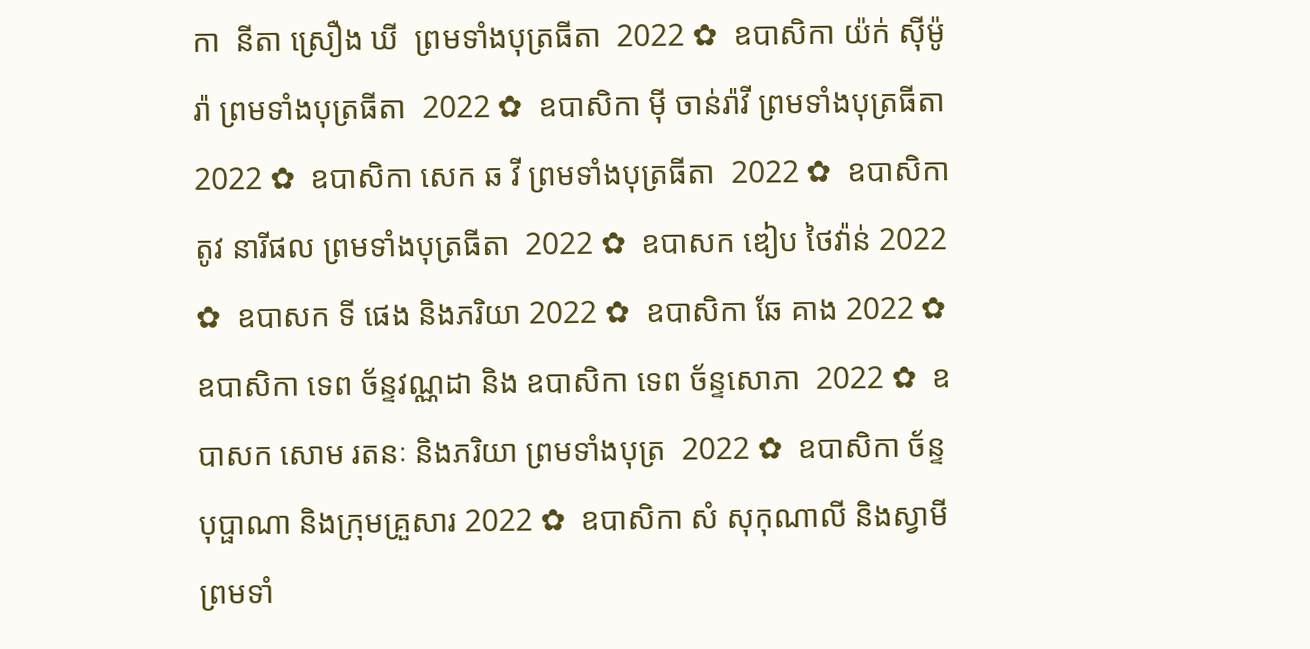កា  នីតា ស្រឿង ឃី  ព្រមទាំងបុត្រធីតា  2022 ✿  ឧបាសិកា យ៉ក់ សុីម៉ូរ៉ា ព្រមទាំងបុត្រធីតា  2022 ✿  ឧបាសិកា មុី ចាន់រ៉ាវី ព្រមទាំងបុត្រធីតា  2022 ✿  ឧបាសិកា សេក ឆ វី ព្រមទាំងបុត្រធីតា  2022 ✿  ឧបាសិកា តូវ នារីផល ព្រមទាំងបុត្រធីតា  2022 ✿  ឧបាសក ឌៀប ថៃវ៉ាន់ 2022 ✿  ឧបាសក ទី ផេង និងភរិយា 2022 ✿  ឧបាសិកា ឆែ គាង 2022 ✿  ឧបាសិកា ទេព ច័ន្ទវណ្ណដា និង ឧបាសិកា ទេព ច័ន្ទសោភា  2022 ✿  ឧបាសក សោម រតនៈ និងភរិយា ព្រមទាំងបុត្រ  2022 ✿  ឧបាសិកា ច័ន្ទ បុប្ផាណា និងក្រុមគ្រួសារ 2022 ✿  ឧបាសិកា សំ សុកុណាលី និងស្វាមី ព្រមទាំ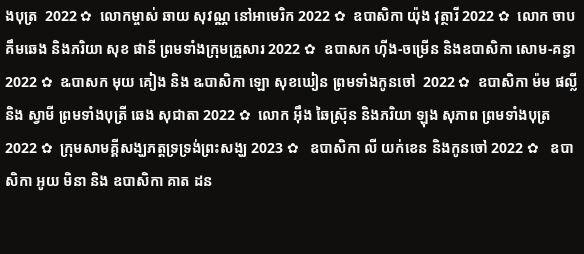ងបុត្រ  2022 ✿  លោកម្ចាស់ ឆាយ សុវណ្ណ នៅអាមេរិក 2022 ✿  ឧបាសិកា យ៉ុង វុត្ថារី 2022 ✿  លោក ចាប គឹមឆេង និងភរិយា សុខ ផានី ព្រមទាំងក្រុមគ្រួសារ 2022 ✿  ឧបាសក ហ៊ីង-ចម្រើន និងឧបាសិកា សោម-គន្ធា 2022 ✿  ឩបាសក មុយ គៀង និង ឩបាសិកា ឡោ សុខឃៀន ព្រមទាំងកូនចៅ  2022 ✿  ឧបាសិកា ម៉ម ផល្លី និង ស្វាមី ព្រមទាំងបុត្រី ឆេង សុជាតា 2022 ✿  លោក អ៊ឹង ឆៃស្រ៊ុន និងភរិយា ឡុង សុភាព ព្រមទាំងបុត្រ 2022 ✿  ក្រុមសាមគ្គីសង្ឃភត្តទ្រទ្រង់ព្រះសង្ឃ 2023 ✿   ឧបាសិកា លី យក់ខេន និងកូនចៅ 2022 ✿   ឧបាសិកា អូយ មិនា និង ឧបាសិកា គាត ដន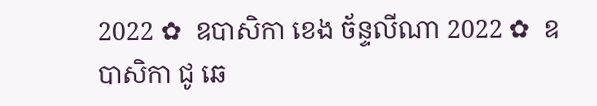2022 ✿  ឧបាសិកា ខេង ច័ន្ទលីណា 2022 ✿  ឧបាសិកា ជូ ឆេ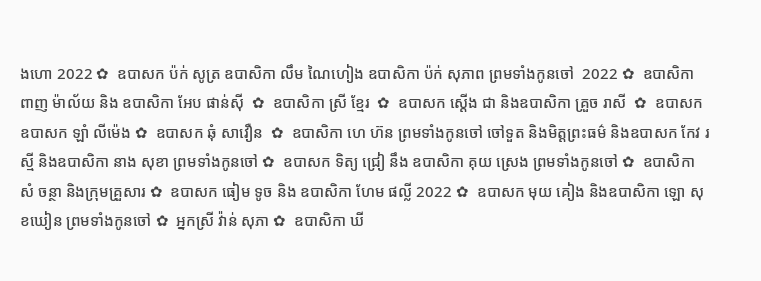ងហោ 2022 ✿  ឧបាសក ប៉ក់ សូត្រ ឧបាសិកា លឹម ណៃហៀង ឧបាសិកា ប៉ក់ សុភាព ព្រមទាំងកូនចៅ  2022 ✿  ឧបាសិកា ពាញ ម៉ាល័យ និង ឧបាសិកា អែប ផាន់ស៊ី  ✿  ឧបាសិកា ស្រី ខ្មែរ  ✿  ឧបាសក ស្តើង ជា និងឧបាសិកា គ្រួច រាសី  ✿  ឧបាសក ឧបាសក ឡាំ លីម៉េង ✿  ឧបាសក ឆុំ សាវឿន  ✿  ឧបាសិកា ហេ ហ៊ន ព្រមទាំងកូនចៅ ចៅទួត និងមិត្តព្រះធម៌ និងឧបាសក កែវ រស្មី និងឧបាសិកា នាង សុខា ព្រមទាំងកូនចៅ ✿  ឧបាសក ទិត្យ ជ្រៀ នឹង ឧបាសិកា គុយ ស្រេង ព្រមទាំងកូនចៅ ✿  ឧបាសិកា សំ ចន្ថា និងក្រុមគ្រួសារ ✿  ឧបាសក ធៀម ទូច និង ឧបាសិកា ហែម ផល្លី 2022 ✿  ឧបាសក មុយ គៀង និងឧបាសិកា ឡោ សុខឃៀន ព្រមទាំងកូនចៅ ✿  អ្នកស្រី វ៉ាន់ សុភា ✿  ឧបាសិកា ឃី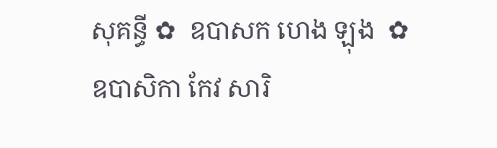សុគន្ធី ✿  ឧបាសក ហេង ឡុង  ✿  ឧបាសិកា កែវ សារិ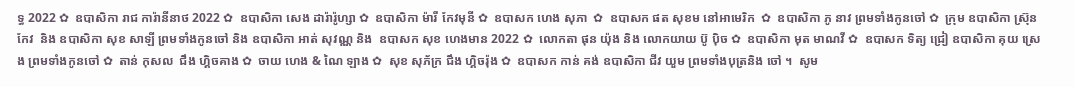ទ្ធ 2022 ✿  ឧបាសិកា រាជ ការ៉ានីនាថ 2022 ✿  ឧបាសិកា សេង ដារ៉ារ៉ូហ្សា ✿  ឧបាសិកា ម៉ារី កែវមុនី ✿  ឧបាសក ហេង សុភា  ✿  ឧបាសក ផត សុខម នៅអាមេរិក  ✿  ឧបាសិកា ភូ នាវ ព្រមទាំងកូនចៅ ✿  ក្រុម ឧបាសិកា ស្រ៊ុន កែវ  និង ឧបាសិកា សុខ សាឡី ព្រមទាំងកូនចៅ និង ឧបាសិកា អាត់ សុវណ្ណ និង  ឧបាសក សុខ ហេងមាន 2022 ✿  លោកតា ផុន យ៉ុង និង លោកយាយ ប៊ូ ប៉ិច ✿  ឧបាសិកា មុត មាណវី ✿  ឧបាសក ទិត្យ ជ្រៀ ឧបាសិកា គុយ ស្រេង ព្រមទាំងកូនចៅ ✿  តាន់ កុសល  ជឹង ហ្គិចគាង ✿  ចាយ ហេង & ណៃ ឡាង ✿  សុខ សុភ័ក្រ ជឹង ហ្គិចរ៉ុង ✿  ឧបាសក កាន់ គង់ ឧបាសិកា ជីវ យួម ព្រមទាំងបុត្រនិង ចៅ ។  សូម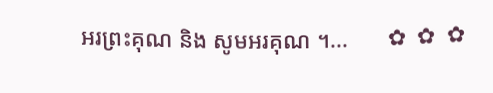អរព្រះគុណ និង សូមអរគុណ ។...       ✿  ✿  ✿